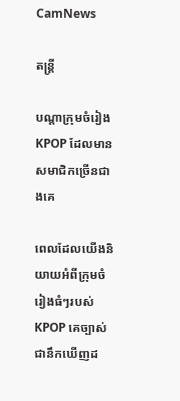CamNews

តន្រ្តី

បណ្តាក្រុមចំរៀង KPOP ដែលមានសមាជិកច្រើនជាងគេ

ពេលដែលយើងនិយាយអំពីក្រុមចំរៀងធំៗរបស់ KPOP គេច្បាស់ជានឹកឃើញដ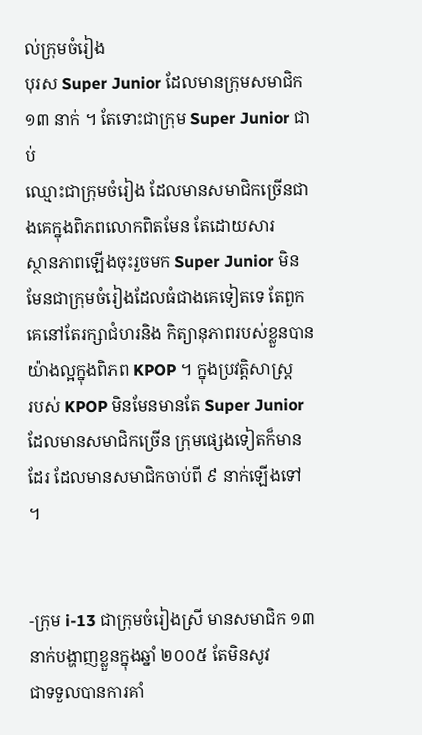ល់ក្រុមចំរៀង
បុរស Super Junior ដែលមានក្រុមសមាជិក ១៣ នាក់ ។ តែទោះជាក្រុម Super Junior ជាប់
ឈ្មោះជាក្រុមចំរៀង ដែលមានសមាជិកច្រើនជាងគេក្នុងពិភពលោកពិតមែន តែដោយសារ
ស្ថានភាពឡើងចុះរួចមក Super Junior មិនមែនជាក្រុមចំរៀងដែលធំជាងគេទៀតទេ តែពួក
គេនៅតែរក្សាជំហរនិង កិត្យានុភាពរបស់ខ្លួនបានយ៉ាងល្អក្នុងពិភព KPOP ។ ក្នុងប្រវត្តិសាស្រ្ត
របស់ KPOP មិនមែនមានតែ Super Junior ដែលមានសមាជិកច្រើន ក្រុមផ្សេងទៀតក៏មាន
ដែរ ដែលមានសមាជិកចាប់ពី ៩ នាក់ឡើងទៅ ។


-ក្រុម i-13 ជាក្រុមចំរៀងស្រី មានសមាជិក ១៣ នាក់បង្ហាញខ្លួនក្នុងឆ្នាំ ២០០៥ តែមិនសូវ
ជាទទួលបានការគាំ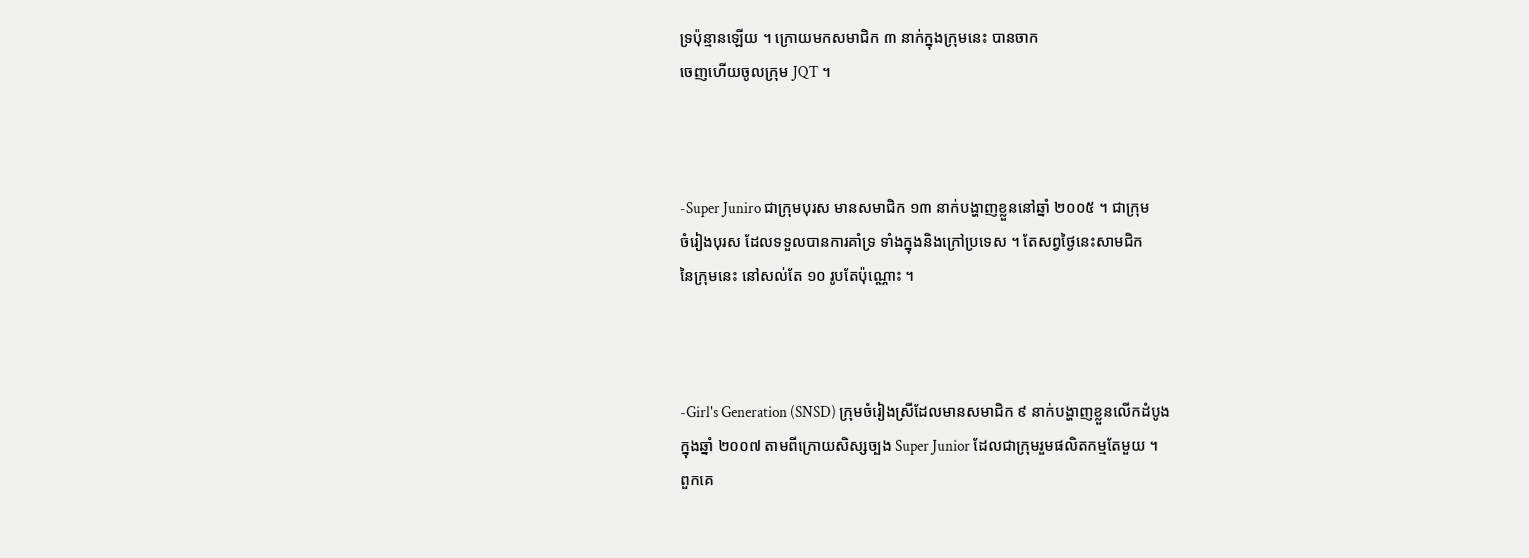ទ្រប៉ុន្មានឡើយ ។ ក្រោយមកសមាជិក ៣ នាក់ក្នុងក្រុមនេះ បានចាក
ចេញហើយចូលក្រុម JQT ។



-Super Juniro ជាក្រុមបុរស មានសមាជិក ១៣ នាក់បង្ហាញខ្លួននៅឆ្នាំ ២០០៥ ។ ជាក្រុម
ចំរៀងបុរស ដែលទទួលបានការគាំទ្រ ទាំងក្នុងនិងក្រៅប្រទេស ។ តែសព្វថ្ងៃនេះសាមជិក
នៃក្រុមនេះ នៅសល់តែ ១០ រូបតែប៉ុណ្ណោះ ។



-Girl's Generation (SNSD) ក្រុមចំរៀងស្រីដែលមានសមាជិក ៩ នាក់បង្ហាញខ្លួនលើកដំបូង
ក្នុងឆ្នាំ ២០០៧ តាមពីក្រោយសិស្សច្បង Super Junior ដែលជាក្រុមរួមផលិតកម្មតែមួយ ។
ពួកគេ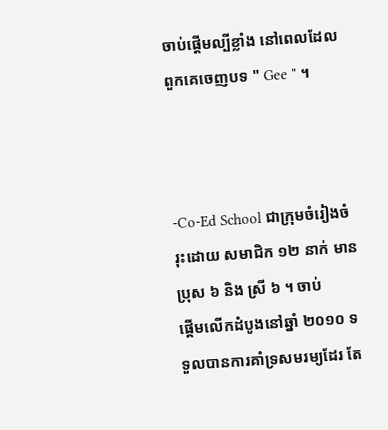ចាប់ផ្តើមល្បីខ្លាំង នៅពេលដែលពួកគេចេញបទ " Gee " ។



-Co-Ed School ជាក្រុមចំរៀងចំរុះដោយ សមាជិក ១២ នាក់ មានប្រុស ៦ និង ស្រី ៦ ។ ចាប់
ផ្តើមលើកដំបូងនៅឆ្នាំ ២០១០ ទទួលបានការគាំទ្រសមរម្យដែរ តែ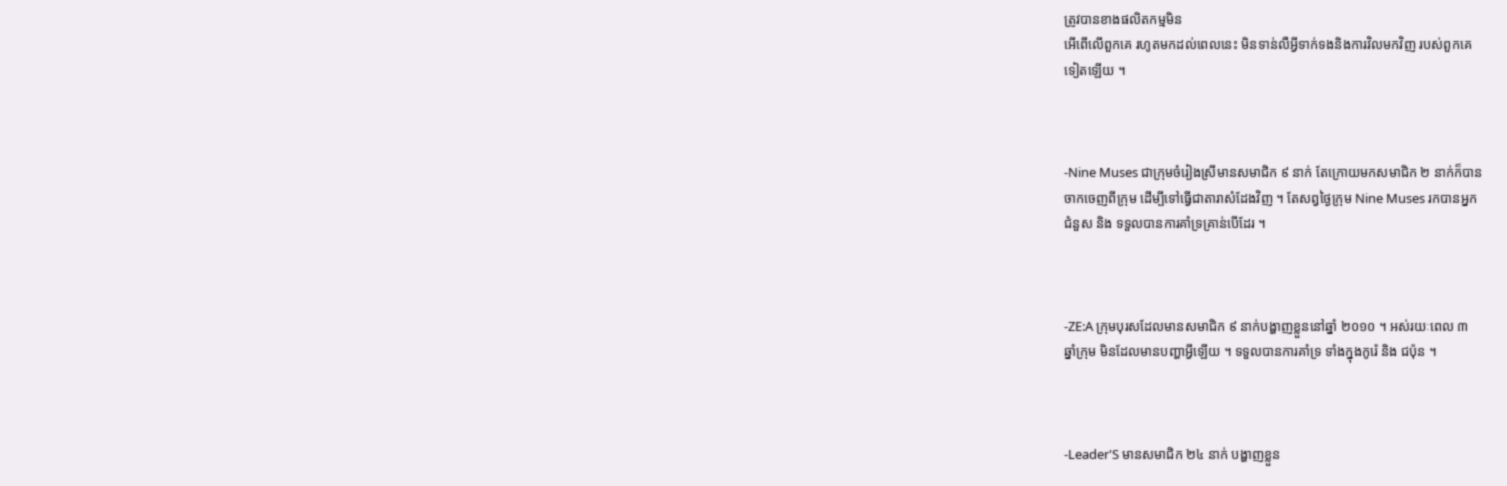ត្រូវបានខាងផលិតកម្មមិន
អើពើលើពួកគេ រហូតមកដល់ពេលនេះ មិនទាន់លឺអ្វីទាក់ទងនិងការវិលមកវិញ របស់ពួកគេ
ទៀតឡើយ ។



-Nine Muses ជាក្រុមចំរៀងស្រីមានសមាជិក ៩ នាក់ តែក្រោយមកសមាជិក ២ នាក់ក៏បាន
ចាកចេញពីក្រុម ដើម្បីទៅធ្វើជាតារាសំដែងវិញ ។ តែសព្វថ្ងៃក្រុម Nine Muses រកបានអ្នក
ជំនួស និង ទទួលបានការគាំទ្រគ្រាន់បើដែរ ។



-ZE:A ក្រុមបុរសដែលមានសមាជិក ៩ នាក់បង្ហាញខ្លួននៅឆ្នាំ ២០១០ ។ អស់រយៈពេល ៣
ឆ្នាំក្រុម មិនដែលមានបញ្ហាអ្វីឡើយ ។ ទទួលបានការគាំទ្រ ទាំងក្នុងកូរ៉េ និង ជប៉ុន ។



-Leader'S មានសមាជិក ២៤ នាក់ បង្ហាញខ្លួន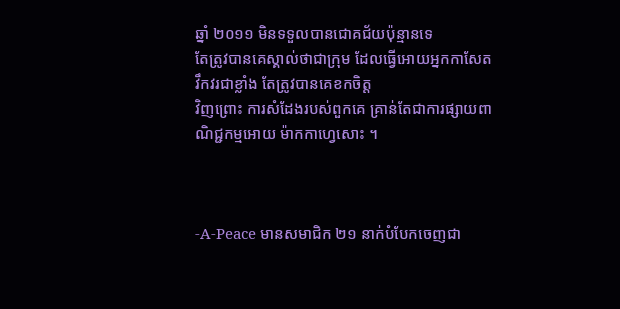ឆ្នាំ ២០១១ មិនទទួលបានជោគជ័យប៉ុន្មានទេ
តែត្រូវបានគេស្គាល់ថាជាក្រុម ដែលធ្វើអោយអ្នកកាសែត វឹកវរជាខ្លាំង តែត្រូវបានគេខកចិត្ត
វិញព្រោះ ការសំដែងរបស់ពួកគេ គ្រាន់តែជាការផ្សាយពាណិជ្ជកម្មអោយ ម៉ាកកាហេ្វសោះ ។



-A-Peace មានសមាជិក ២១ នាក់បំបែកចេញជា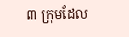៣ ក្រុមដែល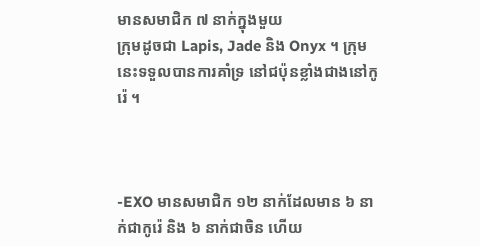មានសមាជិក ៧ នាក់ក្នុងមួយ
ក្រុមដូចជា Lapis, Jade និង Onyx ។ ក្រុមនេះទទួលបានការគាំទ្រ នៅជប៉ុនខ្លាំងជាងនៅកូរ៉េ ។



-EXO មានសមាជិក ១២ នាក់ដែលមាន ៦ នាក់ជាកូរ៉េ និង ៦ នាក់ជាចិន ហើយ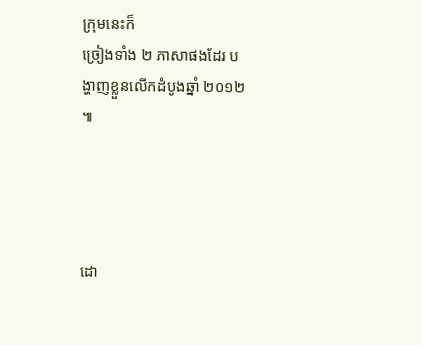ក្រុមនេះក៏
ច្រៀងទាំង ២ ភាសាផងដែរ បង្ហាញខ្លួនលើកដំបូងឆ្នាំ ២០១២ ៕




ដោ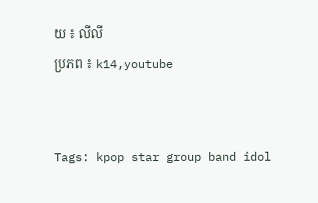យ ៖ លីលី
ប្រភព ៖ k14,youtube


Tags: kpop star group band idol